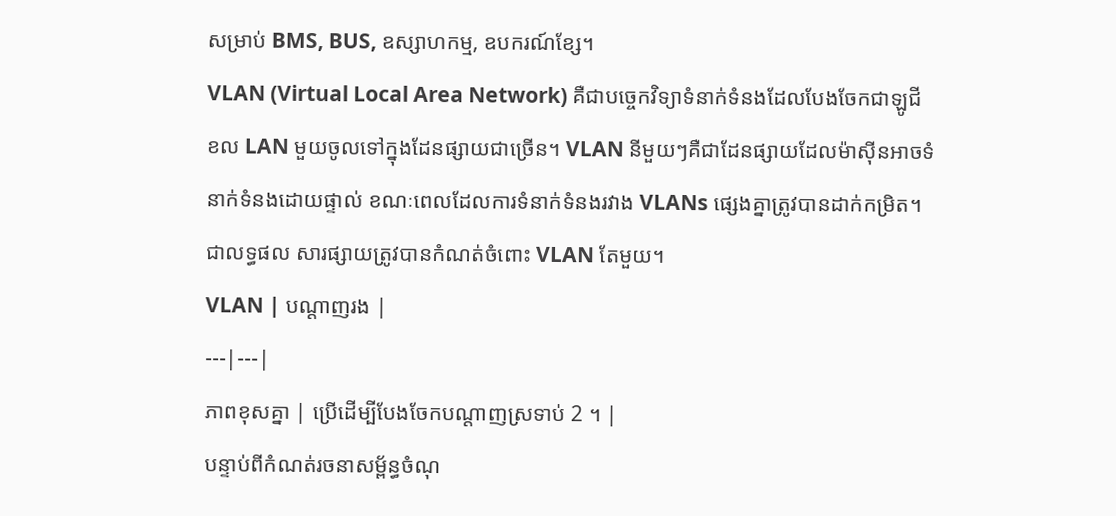សម្រាប់ BMS, BUS, ឧស្សាហកម្ម, ឧបករណ៍ខ្សែ។
VLAN (Virtual Local Area Network) គឺជាបច្ចេកវិទ្យាទំនាក់ទំនងដែលបែងចែកជាឡូជីខល LAN មួយចូលទៅក្នុងដែនផ្សាយជាច្រើន។ VLAN នីមួយៗគឺជាដែនផ្សាយដែលម៉ាស៊ីនអាចទំនាក់ទំនងដោយផ្ទាល់ ខណៈពេលដែលការទំនាក់ទំនងរវាង VLANs ផ្សេងគ្នាត្រូវបានដាក់កម្រិត។ ជាលទ្ធផល សារផ្សាយត្រូវបានកំណត់ចំពោះ VLAN តែមួយ។
VLAN | បណ្តាញរង |
---|---|
ភាពខុសគ្នា | ប្រើដើម្បីបែងចែកបណ្តាញស្រទាប់ 2 ។ |
បន្ទាប់ពីកំណត់រចនាសម្ព័ន្ធចំណុ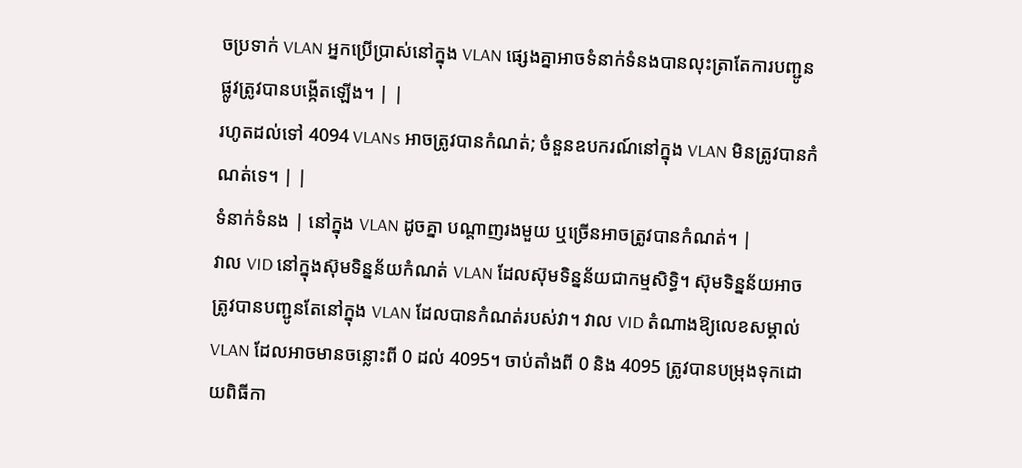ចប្រទាក់ VLAN អ្នកប្រើប្រាស់នៅក្នុង VLAN ផ្សេងគ្នាអាចទំនាក់ទំនងបានលុះត្រាតែការបញ្ជូនផ្លូវត្រូវបានបង្កើតឡើង។ | |
រហូតដល់ទៅ 4094 VLANs អាចត្រូវបានកំណត់; ចំនួនឧបករណ៍នៅក្នុង VLAN មិនត្រូវបានកំណត់ទេ។ | |
ទំនាក់ទំនង | នៅក្នុង VLAN ដូចគ្នា បណ្តាញរងមួយ ឬច្រើនអាចត្រូវបានកំណត់។ |
វាល VID នៅក្នុងស៊ុមទិន្នន័យកំណត់ VLAN ដែលស៊ុមទិន្នន័យជាកម្មសិទ្ធិ។ ស៊ុមទិន្នន័យអាចត្រូវបានបញ្ជូនតែនៅក្នុង VLAN ដែលបានកំណត់របស់វា។ វាល VID តំណាងឱ្យលេខសម្គាល់ VLAN ដែលអាចមានចន្លោះពី 0 ដល់ 4095។ ចាប់តាំងពី 0 និង 4095 ត្រូវបានបម្រុងទុកដោយពិធីកា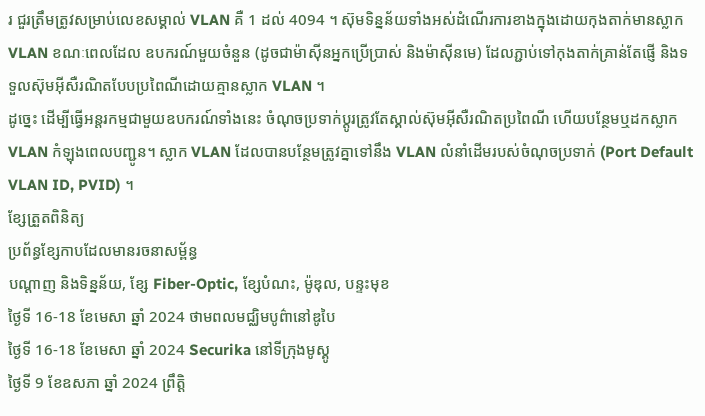រ ជួរត្រឹមត្រូវសម្រាប់លេខសម្គាល់ VLAN គឺ 1 ដល់ 4094 ។ ស៊ុមទិន្នន័យទាំងអស់ដំណើរការខាងក្នុងដោយកុងតាក់មានស្លាក VLAN ខណៈពេលដែល ឧបករណ៍មួយចំនួន (ដូចជាម៉ាស៊ីនអ្នកប្រើប្រាស់ និងម៉ាស៊ីនមេ) ដែលភ្ជាប់ទៅកុងតាក់គ្រាន់តែផ្ញើ និងទទួលស៊ុមអ៊ីសឺរណិតបែបប្រពៃណីដោយគ្មានស្លាក VLAN ។
ដូច្នេះ ដើម្បីធ្វើអន្តរកម្មជាមួយឧបករណ៍ទាំងនេះ ចំណុចប្រទាក់ប្ដូរត្រូវតែស្គាល់ស៊ុមអ៊ីសឺរណិតប្រពៃណី ហើយបន្ថែមឬដកស្លាក VLAN កំឡុងពេលបញ្ជូន។ ស្លាក VLAN ដែលបានបន្ថែមត្រូវគ្នាទៅនឹង VLAN លំនាំដើមរបស់ចំណុចប្រទាក់ (Port Default VLAN ID, PVID) ។
ខ្សែត្រួតពិនិត្យ
ប្រព័ន្ធខ្សែកាបដែលមានរចនាសម្ព័ន្ធ
បណ្តាញ និងទិន្នន័យ, ខ្សែ Fiber-Optic, ខ្សែបំណះ, ម៉ូឌុល, បន្ទះមុខ
ថ្ងៃទី 16-18 ខែមេសា ឆ្នាំ 2024 ថាមពលមជ្ឈិមបូព៌ានៅឌូបៃ
ថ្ងៃទី 16-18 ខែមេសា ឆ្នាំ 2024 Securika នៅទីក្រុងមូស្គូ
ថ្ងៃទី 9 ខែឧសភា ឆ្នាំ 2024 ព្រឹត្តិ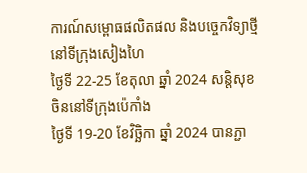ការណ៍សម្ពោធផលិតផល និងបច្ចេកវិទ្យាថ្មីនៅទីក្រុងសៀងហៃ
ថ្ងៃទី 22-25 ខែតុលា ឆ្នាំ 2024 សន្តិសុខចិននៅទីក្រុងប៉េកាំង
ថ្ងៃទី 19-20 ខែវិច្ឆិកា ឆ្នាំ 2024 បានភ្ជា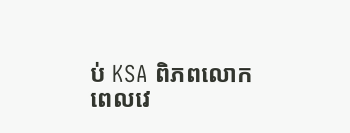ប់ KSA ពិភពលោក
ពេលវេ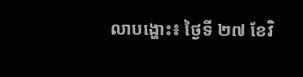លាបង្ហោះ៖ ថ្ងៃទី ២៧ ខែវិ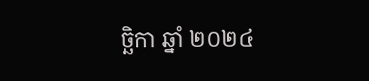ច្ឆិកា ឆ្នាំ ២០២៤